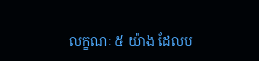លក្ខណៈ ៥ យ៉ាង ដែលប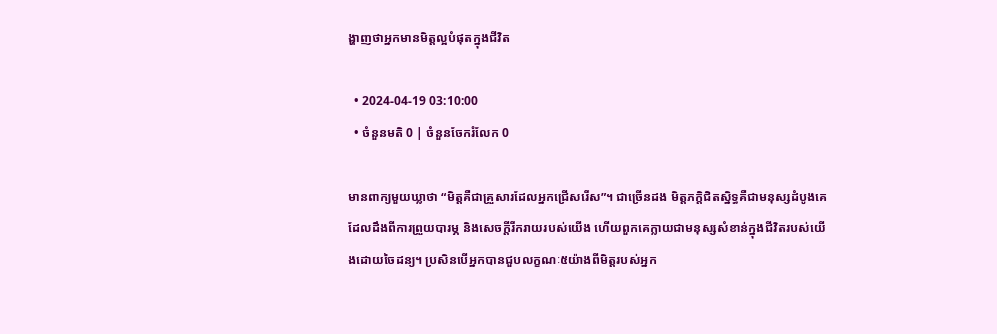ង្ហាញថាអ្នកមានមិត្តល្អបំផុតក្នុងជីវិត

  • 2024-04-19 03:10:00
  • ចំនួនមតិ 0 | ចំនួនចែករំលែក 0

មានពាក្យមួយឃ្លាថា “មិត្តគឺជាគ្រួសារដែលអ្នកជ្រើសរើស”។ ជាច្រើនដង មិត្តភក្តិជិតស្និទ្ធគឺជាមនុស្សដំបូងគេដែលដឹងពីការព្រួយបារម្ភ និងសេចក្តីរីករាយរបស់យើង ហើយពួកគេក្លាយជាមនុស្សសំខាន់ក្នុងជីវិតរបស់យើងដោយចៃដន្យ។ ប្រសិនបើអ្នកបានជួបលក្ខណៈ៥យ៉ាងពីមិត្តរបស់អ្នក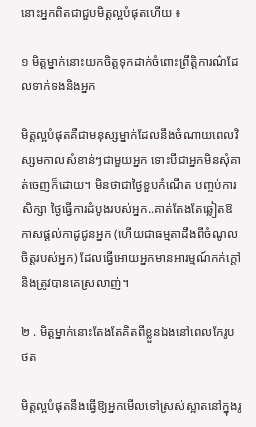នោះអ្នកពិតជាជួបមិត្តល្អបំផុតហើយ ៖

១ មិត្តម្នាក់នោះយកចិត្តទុកដាក់ចំពោះព្រឹត្តិការណ៌ដែលទាក់ទងនិងអ្នក

មិត្តល្អបំផុតគឺជាមនុស្សម្នាក់ដែលនឹងចំណាយពេលវិស្សមកាលសំខាន់ៗជាមួយអ្នក ទោះបីជាអ្នកមិនសុំគាត់ចេញក៏ដោយ។ មិនថាជាថ្ងៃខួបកំណើត បញ្ចប់ការសិក្សា ថ្ងៃធ្វើការដំបូងរបស់អ្នក..គាត់តែងតែឆ្លៀតឱកាសផ្តល់កាដូជូនអ្នក (ហើយជាធម្មតាដឹងពីចំណូលចិត្តរបស់អ្នក) ដែលធ្វើអោយអ្នកមានអារម្មណ៍កក់ក្ដៅ និងត្រូវបានគេស្រលាញ់។

២ . មិត្តម្នាក់នោះតែងតែគិតពីខ្លួនឯងនៅពេលកែរូបថត

មិត្តល្អបំផុតនឹងធ្វើឱ្យអ្នកមើលទៅស្រស់ស្អាតនៅក្នុងរូ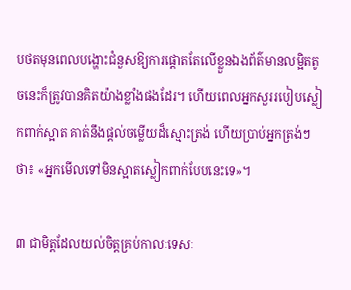បថតមុនពេលបង្ហោះជំនួសឱ្យការផ្តោតតែលើខ្លួនឯងព័ត៌មានលម្អិតតូចនេះក៏ត្រូវបានគិតយ៉ាងខ្លាំងផងដែរ។ ហើយពេលអ្នកសួររបៀបស្លៀកពាក់ស្អាត គាត់នឹងផ្តល់ចម្លើយដ៏ស្មោះត្រង់ ហើយប្រាប់អ្នកត្រង់ៗថា៖ «អ្នកមើលទៅមិនស្អាតស្លៀកពាក់បែបនេះទេ»។

៣ ជាមិត្តដែលយល់ចិត្តគ្រប់កាលៈទេសៈ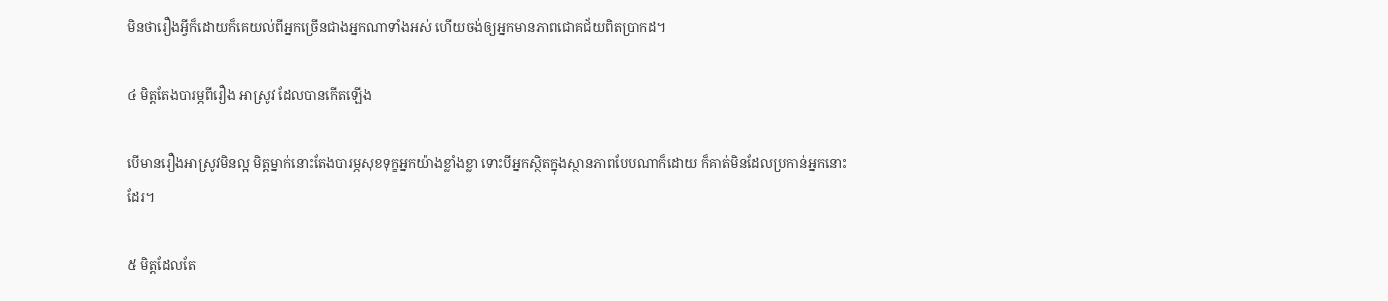មិនថារឿងអ្វីក៏ដោយក៏គេយល់ពីអ្នកច្រើនជាងអ្នកណាទាំងអស់ ហើយចង់ឲ្យអ្នកមានភាពជោគជ័យពិតប្រាកដ។

៤ មិត្តតែងបារម្ភពីរឿង អាស្រូវ ដែលបានកើតឡើង

បើមានរឿងអាស្រូវមិនល្អ មិត្តម្នាក់នោះតែងបារម្ភសុខទុក្ខអ្នកយ៉ាងខ្លាំងខ្លា ទោះបីអ្នកស្ថិតក្នុងស្ថានភាពបែបណាក៏ដោយ ក៏គាត់មិនដែលប្រកាន់អ្នកនោះដែរ។

៥ មិត្តដែលតែ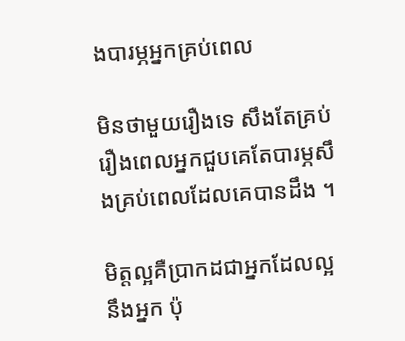ងបារម្ភអ្នកគ្រប់ពេល

មិនថាមួយរឿងទេ សឹងតែគ្រប់រឿងពេលអ្នកជួបគេតែបារម្ភសឹងគ្រប់ពេលដែលគេបានដឹង ។

មិត្តល្អគឺប្រាកដជាអ្នកដែលល្អនឹងអ្នក ប៉ុ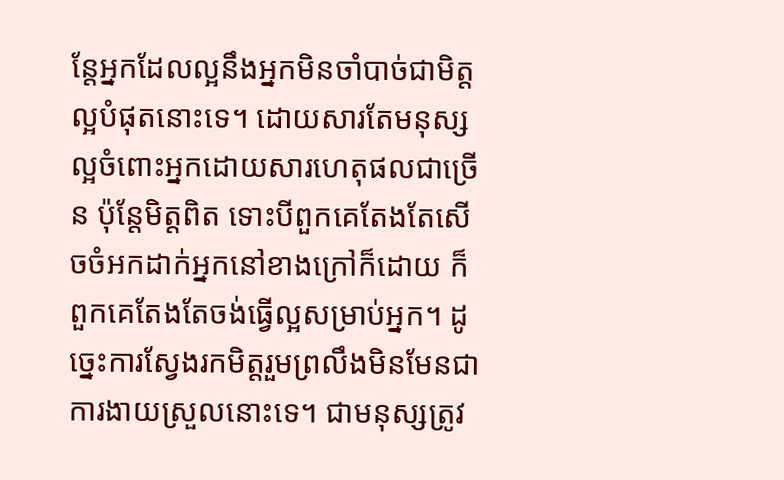ន្តែអ្នកដែលល្អនឹងអ្នកមិនចាំបាច់ជាមិត្តល្អបំផុតនោះទេ។ ដោយសារតែមនុស្សល្អចំពោះអ្នកដោយសារហេតុផលជាច្រើន ប៉ុន្តែមិត្តពិត ទោះបីពួកគេតែងតែសើចចំអកដាក់អ្នកនៅខាងក្រៅក៏ដោយ ក៏ពួកគេតែងតែចង់ធ្វើល្អសម្រាប់អ្នក។ ដូច្នេះការស្វែងរកមិត្តរួមព្រលឹងមិនមែនជាការងាយស្រួលនោះទេ។ ជាមនុស្សត្រូវ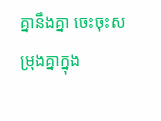គ្នានឹងគ្នា ចេះចុះសម្រុងគ្នាក្នុង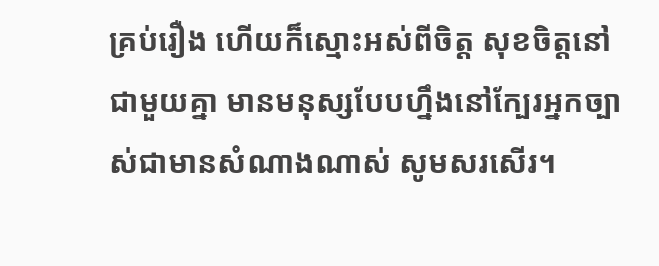គ្រប់រឿង ហើយក៏ស្មោះអស់ពីចិត្ត សុខចិត្តនៅជាមួយគ្នា មានមនុស្សបែបហ្នឹងនៅក្បែរអ្នកច្បាស់ជាមានសំណាងណាស់ សូមសរសើរ។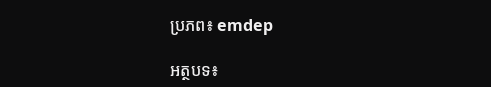ប្រភព៖ emdep

អត្ថបទ៖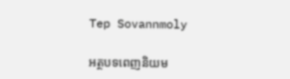Tep Sovannmoly

អត្ថបទពេញនិយម